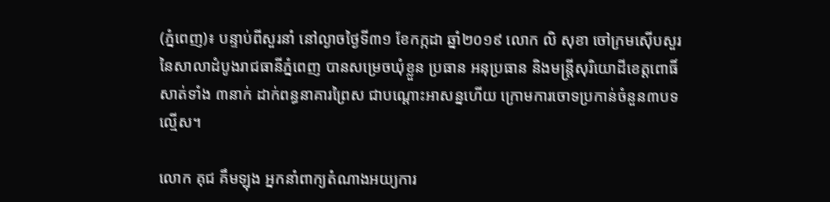(ភ្នំពេញ)៖ បន្ទាប់ពីសួរនាំ នៅល្ងាចថ្ងៃទី៣១ ខែកក្កដា ឆ្នាំ២០១៩ លោក លិ សុខា ចៅក្រមស៊ើបសួរ នៃសាលាដំបូងរាជធានីភ្នំពេញ បានសម្រេចឃុំខ្លួន ប្រធាន អនុប្រធាន និងមន្រ្តីសុរិយោដីខេត្តពោធិ៍សាត់ទាំង ៣នាក់ ដាក់ពន្ធនាគារព្រៃស ជាបណ្តោះអាសន្នហើយ ក្រោមការចោទប្រកាន់ចំនួន៣បទល្មើស។

លោក គុជ គឹមឡុង អ្នកនាំពាក្យតំណាងអយ្យការ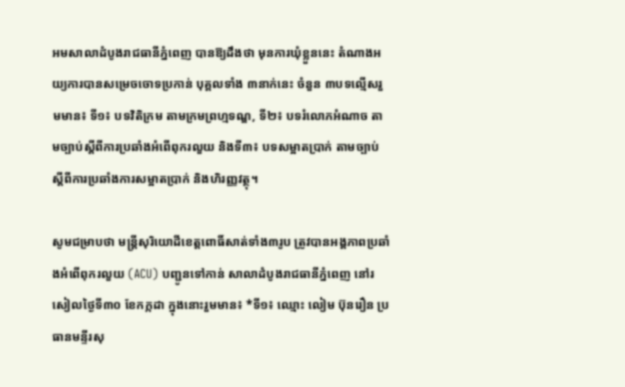អមសាលាដំបូងរាជធានីភ្នំពេញ បានឱ្យដឹងថា មុនការឃុំខ្លួននេះ តំណាងអយ្យការបានសម្រេចចោទប្រកាន់ បុគ្គលទាំង ៣នាក់នេះ ចំនួន ៣បទល្មើសរួមមាន៖ ទី១៖ បទវិតិក្រម តាមក្រមព្រហ្មទណ្ឌ, ទី២៖ បទរំលោភអំណាច តាមច្បាប់ស្ដីពីការប្រឆាំងអំពើពុករលួយ និងទី៣៖ បទសម្អាតប្រាក់ តាមច្បាប់ស្ដីពីការប្រឆាំងការសម្អាតប្រាក់ និងហិរញ្ញវត្ថុ។

សូមជម្រាបថា មន្រ្តីសុរិយោដីខេត្តពោធិ៍សាត់ទាំង៣រូប ត្រូវបានអង្គភាពប្រឆាំងអំពើពុករលួយ (ACU) បញ្ជូនទៅកាន់ សាលាដំបូងរាជធានីភ្នំពេញ នៅរសៀលថ្ងៃទី៣០ ខែកក្កដា ក្នុងនោះរួមមាន៖ *ទី១៖ ឈ្មោះ លៀម ប៊ុនរឿន ប្រធានមន្ទីរសុ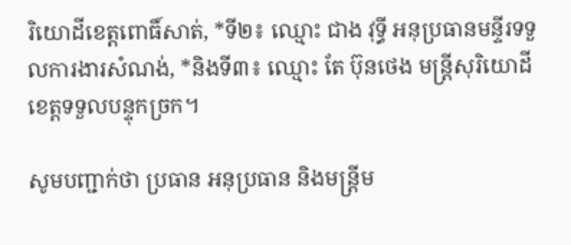រិយោដីខេត្តពោធិ៍សាត់, *ទី២៖ ឈ្មោះ ជាង វុទ្ធី អនុប្រធានមន្ទីរទទួលការងារសំណង់, *និងទី៣៖ ឈ្មោះ តែ ប៊ុនថេង មន្ត្រីសុរិយោដីខេត្តទទួលបន្ទុកច្រក។

សូមបញ្ជាក់ថា ប្រធាន អនុប្រធាន និងមន្ត្រីម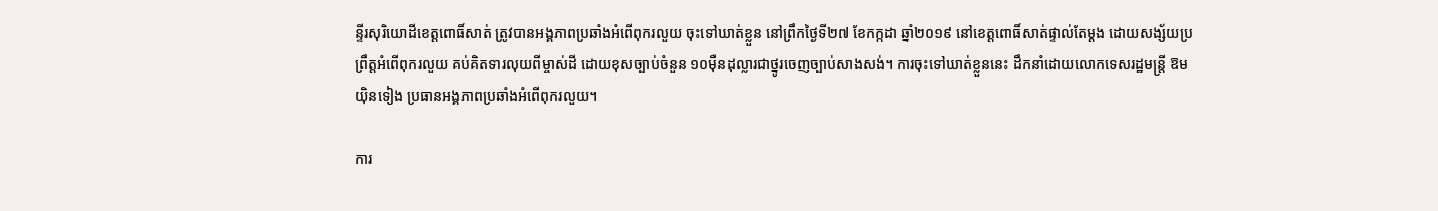ន្ទីរសុរិយោដីខេត្តពោធិ៍សាត់ ត្រូវបានអង្គភាពប្រឆាំងអំពើពុករលួយ ចុះទៅឃាត់ខ្លួន នៅព្រឹកថ្ងៃទី២៧ ខែកក្កដា ឆ្នាំ២០១៩ នៅខេត្តពោធិ៍សាត់ផ្ទាល់តែម្តង ដោយសង្ស័យប្រព្រឹត្តអំពើពុករលួយ គប់គិតទារលុយពីម្ចាស់ដី ដោយខុសច្បាប់ចំនួន ១០ម៉ឺនដុល្លារជាថ្នូរចេញច្បាប់សាងសង់។ ការចុះទៅឃាត់ខ្លួននេះ ដឹកនាំដោយលោកទេសរដ្ឋមន្ត្រី ឱម យ៉ិនទៀង ប្រធានអង្គភាពប្រឆាំងអំពើពុករលួយ។

ការ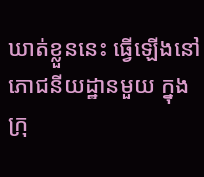ឃាត់ខ្លួននេះ ធ្វើឡើងនៅភោជនីយដ្ឋានមួយ ក្នុងក្រុ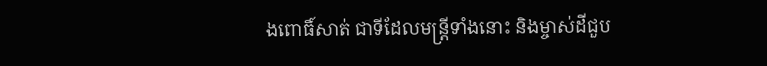ងពោធិ៍សាត់ ជាទីដែលមន្រ្តីទាំងនោះ និងម្ចាស់ដីជួប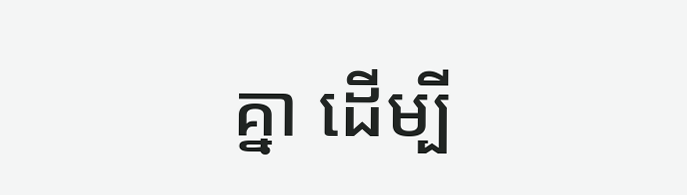គ្នា ដើម្បី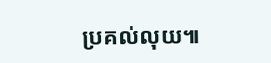ប្រគល់លុយ៕